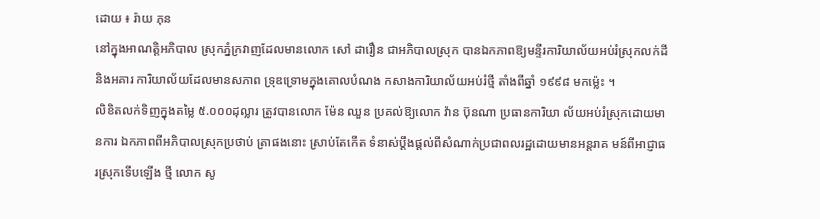ដោយ ៖ រ៉ាយ ភុន
នៅក្នុងអាណត្តិអភិបាល ស្រុកភ្នំក្រវាញដែលមានលោក សៅ ដារឿន ជាអភិបាលស្រុក បានឯកភាពឱ្យមន្ទីរការិយាល័យអប់រំស្រុកលក់ដីនិងអគារ ការិយាល័យដែលមានសភាព ទ្រុឌទ្រោមក្នុងគោលបំណង កសាងការិយាល័យអប់រំថ្មី តាំងពីឆ្នាំ ១៩៩៨ មកម្ល៉េះ ។
លិខិតលក់ទិញក្នុងតម្លៃ ៥.០០០ដុល្លារ ត្រូវបានលោក ម៉ែន ឈួន ប្រគល់ឱ្យលោក វ៉ាន ប៊ុនណា ប្រធានការិយា ល័យអប់រំស្រុកដោយមានការ ឯកភាពពីអភិបាលស្រុកប្រថាប់ ត្រាផងនោះ ស្រាប់តែកើត ទំនាស់ប្តឹងផ្តល់ពីសំណាក់ប្រជាពលរដ្ឋដោយមានអន្តរាគ មន៍ពីអាជ្ញាធរស្រុកទើបឡើង ថ្មី លោក សូ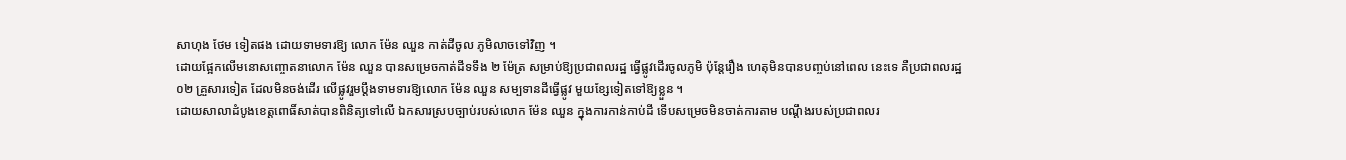សាហុង ថែម ទៀតផង ដោយទាមទារឱ្យ លោក ម៉ែន ឈួន កាត់ដីចូល ភូមិលាចទៅវិញ ។
ដោយផ្អែកលើមនោសញ្ចោតនាលោក ម៉ែន ឈួន បានសម្រេចកាត់ដីទទឹង ២ ម៉ែត្រ សម្រាប់ឱ្យប្រជាពលរដ្ឋ ធ្វើផ្លូវដើរចូលភូមិ ប៉ុន្តែរឿង ហេតុមិនបានបញ្ចប់នៅពេល នេះទេ គឺប្រជាពលរដ្ឋ ០២ គ្រួសារទៀត ដែលមិនចង់ដើរ លើផ្លូវរួមប្តឹងទាមទារឱ្យលោក ម៉ែន ឈួន សម្បទានដីធ្វើផ្លូវ មួយខ្សែទៀតទៅឱ្យខ្លួន ។
ដោយសាលាដំបូងខេត្តពោធិ៍សាត់បានពិនិត្យទៅលើ ឯកសារស្របច្បាប់របស់លោក ម៉ែន ឈួន ក្នុងការកាន់កាប់ដី ទើបសម្រេចមិនចាត់ការតាម បណ្តឹងរបស់ប្រជាពលរ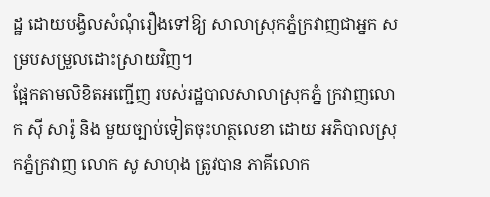ដ្ឋ ដោយបង្វិលសំណុំរឿងទៅឱ្យ សាលាស្រុកភ្នំក្រវាញជាអ្នក សម្របសម្រួលដោះស្រាយវិញ។
ផ្អែកតាមលិខិតអញ្ជើញ របស់រដ្ឋបាលសាលាស្រុកភ្នំ ក្រវាញលោក ស៊ី សារ៉ូ និង មួយច្បាប់ទៀតចុះហត្ថលេខា ដោយ អភិបាលស្រុកភ្នំក្រវាញ លោក សូ សាហុង ត្រូវបាន ភាគីលោក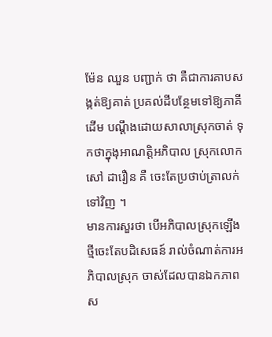ម៉ែន ឈួន បញ្ជាក់ ថា គឺជាការគាបសង្កត់ឱ្យគាត់ ប្រគល់ដីបន្ថែមទៅឱ្យភាគីដើម បណ្តឹងដោយសាលាស្រុកចាត់ ទុកថាក្នុងុអាណត្តិអភិបាល ស្រុកលោក សៅ ដារឿន គឺ ចេះតែប្រថាប់ត្រាលក់ទៅវិញ ។
មានការសួរថា បើអភិបាលស្រុកឡើងថ្មីចេះតែបដិសេធន៍ រាល់ចំណាត់ការអភិបាលស្រុក ចាស់ដែលបានឯកភាពស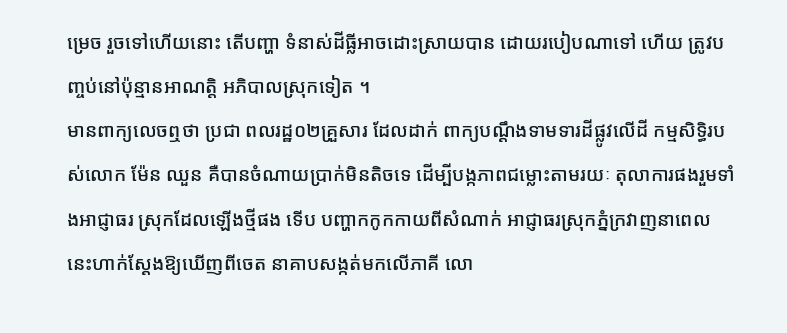ម្រេច រួចទៅហើយនោះ តើបញ្ហា ទំនាស់ដីធ្លីអាចដោះស្រាយបាន ដោយរបៀបណាទៅ ហើយ ត្រូវបញ្ចប់នៅប៉ុន្មានអាណត្តិ អភិបាលស្រុកទៀត ។
មានពាក្យលេចឮថា ប្រជា ពលរដ្ឋ០២គ្រួសារ ដែលដាក់ ពាក្យបណ្តឹងទាមទារដីផ្លូវលើដី កម្មសិទ្ធិរបស់លោក ម៉ែន ឈួន គឺបានចំណាយប្រាក់មិនតិចទេ ដើម្បីបង្កភាពជម្លោះតាមរយៈ តុលាការផងរួមទាំងអាជ្ញាធរ ស្រុកដែលឡើងថ្មីផង ទើប បញ្ហាកកូកកាយពីសំណាក់ អាជ្ញាធរស្រុកភ្នំក្រវាញនាពេល នេះហាក់ស្តែងឱ្យឃើញពីចេត នាគាបសង្កត់មកលើភាគី លោ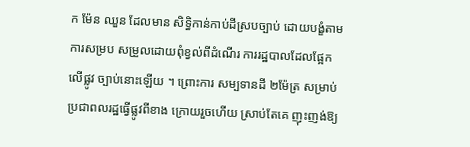ក ម៉ែន ឈួន ដែលមាន សិទ្ធិកាន់កាប់ដីស្របច្បាប់ ដោយបង្ខំតាមការសម្រប សម្រួលដោយពុំខ្វល់ពីដំណើរ ការរដ្ឋបាលដែលផ្អែកលើផ្លូវ ច្បាប់នោះឡើយ ។ ព្រោះការ សម្បទានដី ២ម៉ែត្រ សម្រាប់ ប្រជាពលរដ្ឋធ្វើផ្លូវពីខាង ក្រោយរួចហើយ ស្រាប់តែគេ ញុះញង់ឱ្យ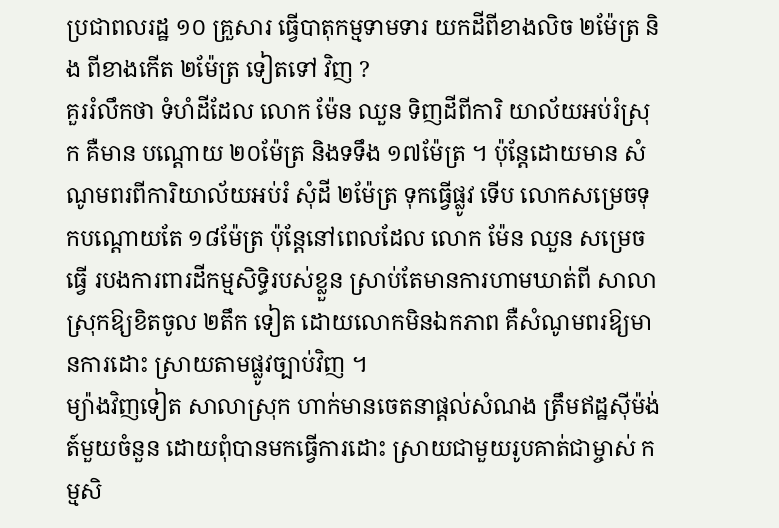ប្រជាពលរដ្ឋ ១០ គ្រួសារ ធ្វើបាតុកម្មទាមទារ យកដីពីខាងលិច ២ម៉ែត្រ និង ពីខាងកើត ២ម៉ែត្រ ទៀតទៅ វិញ ?
គួររំលឹកថា ទំហំដីដែល លោក ម៉ែន ឈួន ទិញដីពីការិ យាល័យអប់រំស្រុក គឺមាន បណ្តោយ ២០ម៉ែត្រ និងទទឹង ១៧ម៉ែត្រ ។ ប៉ុន្តែដោយមាន សំណូមពរពីការិយាល័យអប់រំ សុំដី ២ម៉ែត្រ ទុកធ្វើផ្លូវ ទើប លោកសម្រេចទុកបណ្តោយតែ ១៨ម៉ែត្រ ប៉ុន្តែនៅពេលដែល លោក ម៉ែន ឈួន សម្រេចធ្វើ របងការពារដីកម្មសិទ្ធិរបស់ខ្លួន ស្រាប់តែមានការហាមឃាត់ពី សាលាស្រុកឱ្យខិតចូល ២តឹក ទៀត ដោយលោកមិនឯកភាព គឺសំណូមពរឱ្យមានការដោះ ស្រាយតាមផ្លូវច្បាប់វិញ ។
ម្យ៉ាងវិញទៀត សាលាស្រុក ហាក់មានចេតនាផ្តល់សំណង ត្រឹមឥដ្ឋស៊ីម៉ង់ត៍មួយចំនួន ដោយពុំបានមកធ្វើការដោះ ស្រាយជាមួយរូបគាត់ជាម្ចាស់ កម្មសិ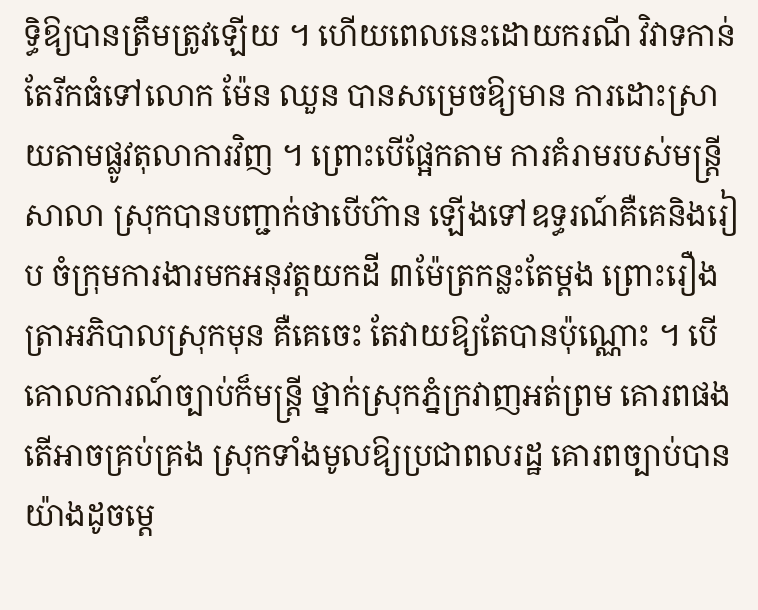ទ្ធិឱ្យបានត្រឹមត្រូវឡើយ ។ ហើយពេលនេះដោយករណី វិវាទកាន់តែរីកធំទៅលោក ម៉ែន ឈួន បានសម្រេចឱ្យមាន ការដោះស្រាយតាមផ្លូវតុលាការវិញ ។ ព្រោះបើផ្អែកតាម ការគំរាមរបស់មន្ត្រីសាលា ស្រុកបានបញ្ជាក់ថាបើហ៊ាន ឡើងទៅឧទ្ធរណ៍គឺគេនិងរៀប ចំក្រុមការងារមកអនុវត្តយកដី ៣ម៉ែត្រកន្លះតែម្តង ព្រោះរឿង ត្រាអភិបាលស្រុកមុន គឺគេចេះ តែវាយឱ្យតែបានប៉ុណ្ណោះ ។ បើគោលការណ៍ច្បាប់ក៏មន្ត្រី ថ្នាក់ស្រុកភ្នំក្រវាញអត់ព្រម គោរពផង តើអាចគ្រប់គ្រង ស្រុកទាំងមូលឱ្យប្រជាពលរដ្ឋ គោរពច្បាប់បានយ៉ាងដូចម្តេ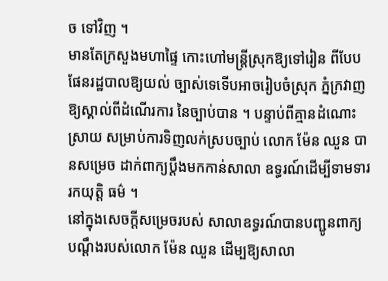ច ទៅវិញ ។
មានតែក្រសួងមហាផ្ទៃ កោះហៅមន្ត្រីស្រុកឱ្យទៅរៀន ពីបែបផែនរដ្ឋបាលឱ្យយល់ ច្បាស់ទេទើបអាចរៀបចំស្រុក ភ្នំក្រវាញឱ្យស្គាល់ពីដំណើរការ នៃច្បាប់បាន ។ បន្ទាប់ពីគ្មានដំណោះស្រាយ សម្រាប់ការទិញលក់ស្របច្បាប់ លោក ម៉ែន ឈួន បានសម្រេច ដាក់ពាក្យប្តឹងមកកាន់សាលា ឧទ្ធរណ៍ដើម្បីទាមទាររកយុត្តិ ធម៌ ។
នៅក្នុងសេចក្តីសម្រេចរបស់ សាលាឧទ្ធរណ៍បានបញ្ជូនពាក្យ បណ្តឹងរបស់លោក ម៉ែន ឈួន ដើម្បឱ្យសាលា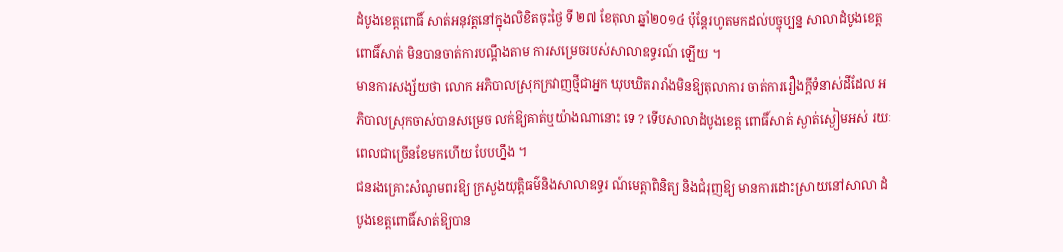ដំបូងខេត្តពោធិ៍ សាត់អនុវត្តនៅក្នុងលិខិតចុះថ្ងៃ ទី ២៧ ខែតុលា ឆ្នាំ២០១៤ ប៉ុន្តែរហូតមកដល់បច្ចុប្បន្ន សាលាដំបូងខេត្តពោធិ៍សាត់ មិនបានចាត់ការបណ្តឹងតាម ការសម្រេចរបស់សាលាឧទ្ធរណ៍ ឡើយ ។
មានការសង្ស័យថា លោក អភិបាលស្រុកក្រវាញថ្មីជាអ្នក ឃុបឃិតរារាំងមិនឱ្យតុលាការ ចាត់ការរឿងក្តីទំនាស់ដីដែល អភិបាលស្រុកចាស់បានសម្រេច លក់ឱ្យគាត់ឬយ៉ាងណានោះ ទេ ? ទើបសាលាដំបូងខេត្ត ពោធិ៍សាត់ ស្ងាត់ស្ងៀមអស់ រយៈពេលជាច្រើនខែមកហើយ បែបហ្នឹង ។
ជនរងគ្រោះសំណូមពរឱ្យ ក្រសួងយុត្តិធម៌និងសាលាឧទ្ធរ ណ៍មេត្តាពិនិត្យ និងជំរុញឱ្យ មានការដោះស្រាយនៅសាលា ដំបូងខេត្តពោធិ៍សាត់ឱ្យបាន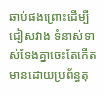ឆាប់ផងព្រោះដើម្បីជៀសវាង ទំនាស់ទាស់ទែងគ្នាចេះតែកើត មានដោយប្រព័ន្ធតុ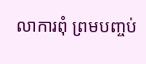លាការពុំ ព្រមបញ្ចប់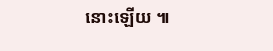នោះឡើយ ៕